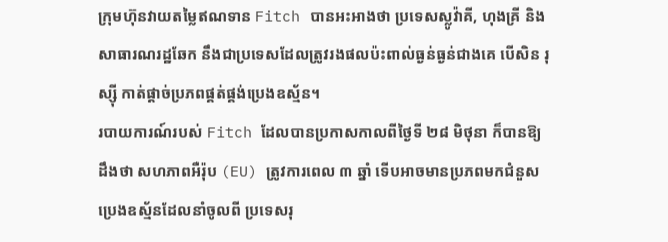ក្រុមហ៊ុនវាយតម្លៃឥណទាន Fitch បានអះអាងថា ប្រទេសស្លូវ៉ាគី, ហុងគ្រី និង សាធារណរដ្ឋឆែក នឹងជាប្រទេសដែលត្រូវរងផលប៉ះពាល់ធ្ងន់ធ្ងន់ជាងគេ បើសិន រុស្ស៊ី កាត់ផ្ដាច់ប្រភពផ្គត់ផ្គង់ប្រេងឧស្ម័ន។
របាយការណ៍របស់ Fitch ដែលបានប្រកាសកាលពីថ្ងៃទី ២៨ មិថុនា ក៏បានឱ្យដឹងថា សហភាពអឺរ៉ុប (EU) ត្រូវការពេល ៣ ឆ្នាំ ទើបអាចមានប្រភពមកជំនួសប្រេងឧស្ម័នដែលនាំចូលពី ប្រទេសរុ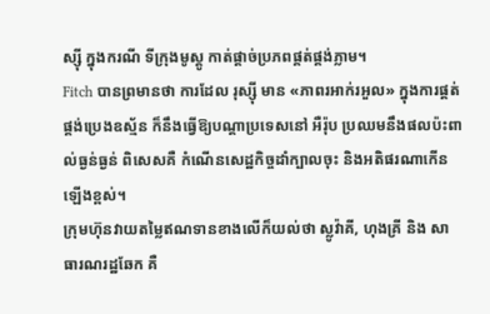ស្ស៊ី ក្នុងករណី ទីក្រុងមូស្គូ កាត់ផ្ដាច់ប្រភពផ្គត់ផ្គង់ភ្លាម។
Fitch បានព្រមានថា ការដែល រុស្ស៊ី មាន «ភាពរអាក់រអួល» ក្នុងការផ្គត់ផ្គង់ប្រេងឧស្ម័ន ក៏នឹងធ្វើឱ្យបណ្ដាប្រទេសនៅ អឺរ៉ុប ប្រឈមនឹងផលប៉ះពាល់ធ្ងន់ធ្ងន់ ពិសេសគឺ កំណើនសេដ្ឋកិច្ចដាំក្បាលចុះ និងអតិផរណាកើនឡើងខ្ពស់។
ក្រុមហ៊ុនវាយតម្លៃឥណទានខាងលើក៏យល់ថា ស្លូវ៉ាគី, ហុងគ្រី និង សាធារណរដ្ឋឆែក គឺ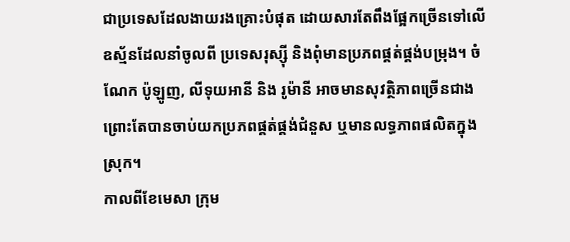ជាប្រទេសដែលងាយរងគ្រោះបំផុត ដោយសារតែពឹងផ្អែកច្រើនទៅលើឧស្ម័នដែលនាំចូលពី ប្រទេសរុស្ស៊ី និងពុំមានប្រភពផ្គត់ផ្គង់បម្រុង។ ចំណែក ប៉ូឡូញ, លីទុយអានី និង រូម៉ានី អាចមានសុវត្ថិភាពច្រើនជាង ព្រោះតែបានចាប់យកប្រភពផ្គត់ផ្គង់ជំនួស ឬមានលទ្ធភាពផលិតក្នុងស្រុក។
កាលពីខែមេសា ក្រុម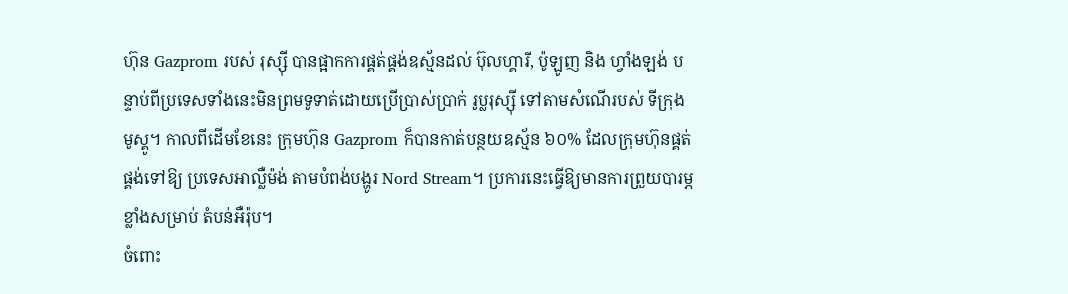ហ៊ុន Gazprom របស់ រុស្ស៊ី បានផ្អាកការផ្គត់ផ្គង់ឧស្ម័នដល់ ប៊ុលហ្គារី, ប៉ូឡូញ និង ហ្វាំងឡង់ បន្ទាប់ពីប្រទេសទាំងនេះមិនព្រមទូទាត់ដោយប្រើប្រាស់ប្រាក់ រូប្លរុស្ស៊ី ទៅតាមសំណើរបស់ ទីក្រុងមូស្គូ។ កាលពីដើមខែនេះ ក្រុមហ៊ុន Gazprom ក៏បានកាត់បន្ថយឧស្ម័ន ៦០% ដែលក្រុមហ៊ុនផ្គត់ផ្គង់ទៅឱ្យ ប្រទេសអាល្លឺម៉ង់ តាមបំពង់បង្ហូរ Nord Stream។ ប្រការនេះធ្វើឱ្យមានការព្រួយបារម្ភខ្លាំងសម្រាប់ តំបន់អឺរ៉ុប។
ចំពោះ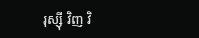រុស្ស៊ី វិញ វិ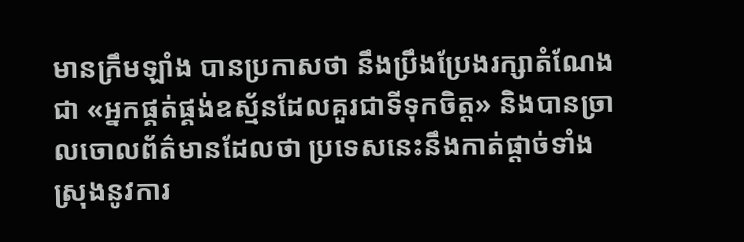មានក្រឹមឡាំង បានប្រកាសថា នឹងប្រឹងប្រែងរក្សាតំណែងជា «អ្នកផ្គត់ផ្គង់ឧស្ម័នដែលគួរជាទីទុកចិត្ត» និងបានច្រាលចោលព័ត៌មានដែលថា ប្រទេសនេះនឹងកាត់ផ្ដាច់ទាំងស្រុងនូវការ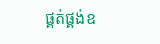ផ្គត់ផ្គង់ឧ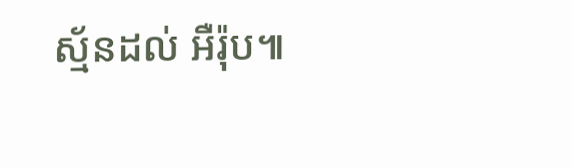ស្ម័នដល់ អឺរ៉ុប៕